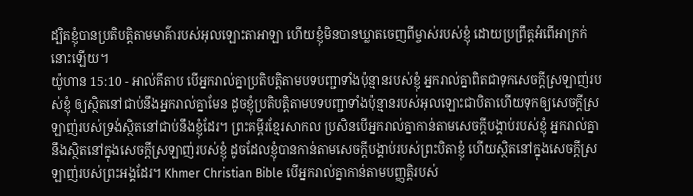ដ្បិតខ្ញុំបានប្រតិបត្តិតាមមាគ៌ារបស់អុលឡោះតាអាឡា ហើយខ្ញុំមិនបានឃ្លាតចេញពីម្ចាស់របស់ខ្ញុំ ដោយប្រព្រឹត្តអំពើអាក្រក់នោះឡើយ។
យ៉ូហាន 15:10 - អាល់គីតាប បើអ្នករាល់គ្នាប្រតិបត្ដិតាមបទបញ្ជាទាំងប៉ុន្មានរបស់ខ្ញុំ អ្នករាល់គ្នាពិតជាទុកសេចក្ដីស្រឡាញ់របស់ខ្ញុំ ឲ្យស្ថិតនៅជាប់នឹងអ្នករាល់គ្នាមែន ដូចខ្ញុំប្រតិបត្ដិតាមបទបញ្ជាទាំងប៉ុន្មានរបស់អុលឡោះជាបិតាហើយទុកឲ្យសេចក្ដីស្រឡាញ់របស់ទ្រង់ស្ថិតនៅជាប់នឹងខ្ញុំដែរ។ ព្រះគម្ពីរខ្មែរសាកល ប្រសិនបើអ្នករាល់គ្នាកាន់តាមសេចក្ដីបង្គាប់របស់ខ្ញុំ អ្នករាល់គ្នានឹងស្ថិតនៅក្នុងសេចក្ដីស្រឡាញ់របស់ខ្ញុំ ដូចដែលខ្ញុំបានកាន់តាមសេចក្ដីបង្គាប់របស់ព្រះបិតាខ្ញុំ ហើយស្ថិតនៅក្នុងសេចក្ដីស្រឡាញ់របស់ព្រះអង្គដែរ។ Khmer Christian Bible បើអ្នករាល់គ្នាកាន់តាមបញ្ញត្តិរបស់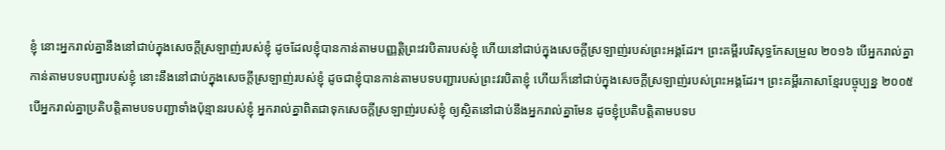ខ្ញុំ នោះអ្នករាល់គ្នានឹងនៅជាប់ក្នុងសេចក្ដីស្រឡាញ់របស់ខ្ញុំ ដូចដែលខ្ញុំបានកាន់តាមបញ្ញត្តិព្រះវរបិតារបស់ខ្ញុំ ហើយនៅជាប់ក្នុងសេចក្ដីស្រឡាញ់របស់ព្រះអង្គដែរ។ ព្រះគម្ពីរបរិសុទ្ធកែសម្រួល ២០១៦ បើអ្នករាល់គ្នាកាន់តាមបទបញ្ជារបស់ខ្ញុំ នោះនឹងនៅជាប់ក្នុងសេចក្តីស្រឡាញ់របស់ខ្ញុំ ដូចជាខ្ញុំបានកាន់តាមបទបញ្ជារបស់ព្រះវរបិតាខ្ញុំ ហើយក៏នៅជាប់ក្នុងសេចក្តីស្រឡាញ់របស់ព្រះអង្គដែរ។ ព្រះគម្ពីរភាសាខ្មែរបច្ចុប្បន្ន ២០០៥ បើអ្នករាល់គ្នាប្រតិបត្តិតាមបទបញ្ជាទាំងប៉ុន្មានរបស់ខ្ញុំ អ្នករាល់គ្នាពិតជាទុកសេចក្ដីស្រឡាញ់របស់ខ្ញុំ ឲ្យស្ថិតនៅជាប់នឹងអ្នករាល់គ្នាមែន ដូចខ្ញុំប្រតិបត្តិតាមបទប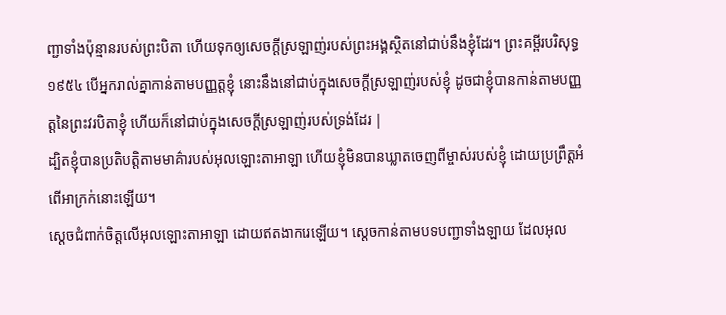ញ្ជាទាំងប៉ុន្មានរបស់ព្រះបិតា ហើយទុកឲ្យសេចក្ដីស្រឡាញ់របស់ព្រះអង្គស្ថិតនៅជាប់នឹងខ្ញុំដែរ។ ព្រះគម្ពីរបរិសុទ្ធ ១៩៥៤ បើអ្នករាល់គ្នាកាន់តាមបញ្ញត្តខ្ញុំ នោះនឹងនៅជាប់ក្នុងសេចក្ដីស្រឡាញ់របស់ខ្ញុំ ដូចជាខ្ញុំបានកាន់តាមបញ្ញត្តនៃព្រះវរបិតាខ្ញុំ ហើយក៏នៅជាប់ក្នុងសេចក្ដីស្រឡាញ់របស់ទ្រង់ដែរ |
ដ្បិតខ្ញុំបានប្រតិបត្តិតាមមាគ៌ារបស់អុលឡោះតាអាឡា ហើយខ្ញុំមិនបានឃ្លាតចេញពីម្ចាស់របស់ខ្ញុំ ដោយប្រព្រឹត្តអំពើអាក្រក់នោះឡើយ។
ស្តេចជំពាក់ចិត្តលើអុលឡោះតាអាឡា ដោយឥតងាករេឡើយ។ ស្តេចកាន់តាមបទបញ្ជាទាំងឡាយ ដែលអុល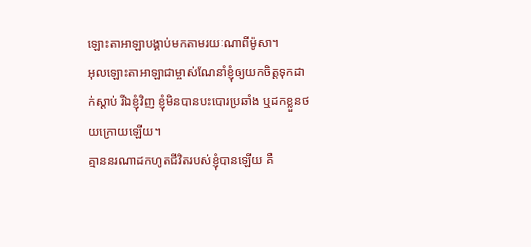ឡោះតាអាឡាបង្គាប់មកតាមរយៈណាពីម៉ូសា។
អុលឡោះតាអាឡាជាម្ចាស់ណែនាំខ្ញុំឲ្យយកចិត្តទុកដាក់ស្ដាប់ រីឯខ្ញុំវិញ ខ្ញុំមិនបានបះបោរប្រឆាំង ឬដកខ្លួនថយក្រោយឡើយ។
គ្មាននរណាដកហូតជីវិតរបស់ខ្ញុំបានឡើយ គឺ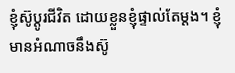ខ្ញុំស៊ូប្ដូរជីវិត ដោយខ្លួនខ្ញុំផ្ទាល់តែម្ដង។ ខ្ញុំមានអំណាចនឹងស៊ូ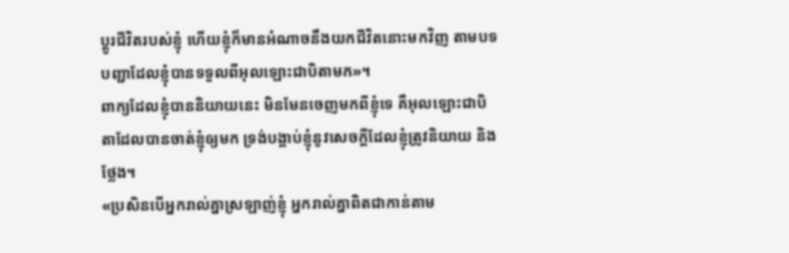ប្ដូរជីវិតរបស់ខ្ញុំ ហើយខ្ញុំក៏មានអំណាចនឹងយកជីវិតនោះមកវិញ តាមបទបញ្ជាដែលខ្ញុំបានទទួលពីអុលឡោះជាបិតាមក»។
ពាក្យដែលខ្ញុំបាននិយាយនេះ មិនមែនចេញមកពីខ្ញុំទេ គឺអុលឡោះជាបិតាដែលបានចាត់ខ្ញុំឲ្យមក ទ្រង់បង្គាប់ខ្ញុំនូវសេចក្ដីដែលខ្ញុំត្រូវនិយាយ និងថ្លែង។
«ប្រសិនបើអ្នករាល់គ្នាស្រឡាញ់ខ្ញុំ អ្នករាល់គ្នាពិតជាកាន់តាម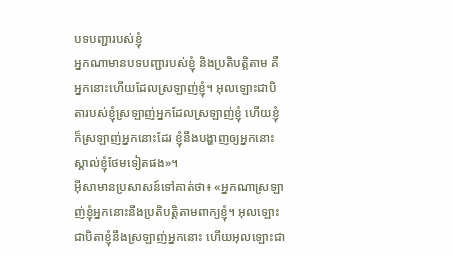បទបញ្ជារបស់ខ្ញុំ
អ្នកណាមានបទបញ្ជារបស់ខ្ញុំ និងប្រតិបត្ដិតាម គឺអ្នកនោះហើយដែលស្រឡាញ់ខ្ញុំ។ អុលឡោះជាបិតារបស់ខ្ញុំស្រឡាញ់អ្នកដែលស្រឡាញ់ខ្ញុំ ហើយខ្ញុំក៏ស្រឡាញ់អ្នកនោះដែរ ខ្ញុំនឹងបង្ហាញឲ្យអ្នកនោះស្គាល់ខ្ញុំថែមទៀតផង»។
អ៊ីសាមានប្រសាសន៍ទៅគាត់ថា៖ «អ្នកណាស្រឡាញ់ខ្ញុំអ្នកនោះនឹងប្រតិបត្ដិតាមពាក្យខ្ញុំ។ អុលឡោះជាបិតាខ្ញុំនឹងស្រឡាញ់អ្នកនោះ ហើយអុលឡោះជា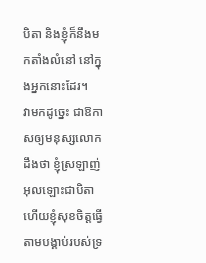បិតា និងខ្ញុំក៏នឹងមកតាំងលំនៅ នៅក្នុងអ្នកនោះដែរ។
វាមកដូច្នេះ ជាឱកាសឲ្យមនុស្សលោកដឹងថា ខ្ញុំស្រឡាញ់អុលឡោះជាបិតា ហើយខ្ញុំសុខចិត្ដធ្វើតាមបង្គាប់របស់ទ្រ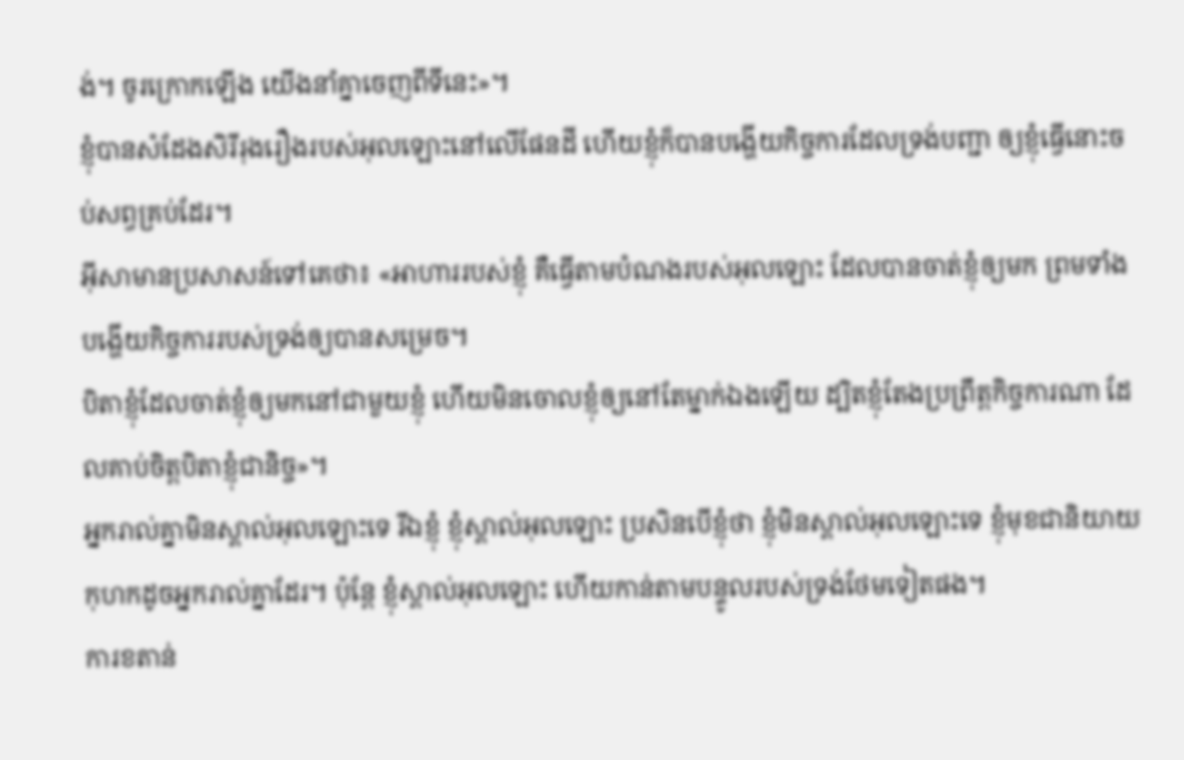ង់។ ចូរក្រោកឡើង យើងនាំគ្នាចេញពីទីនេះ»។
ខ្ញុំបានសំដែងសិរីរុងរឿងរបស់អុលឡោះនៅលើផែនដី ហើយខ្ញុំក៏បានបង្ហើយកិច្ចការដែលទ្រង់បញ្ជា ឲ្យខ្ញុំធ្វើនោះចប់សព្វគ្រប់ដែរ។
អ៊ីសាមានប្រសាសន៍ទៅគេថា៖ «អាហាររបស់ខ្ញុំ គឺធ្វើតាមបំណងរបស់អុលឡោះ ដែលបានចាត់ខ្ញុំឲ្យមក ព្រមទាំងបង្ហើយកិច្ចការរបស់ទ្រង់ឲ្យបានសម្រេច។
បិតាខ្ញុំដែលចាត់ខ្ញុំឲ្យមកនៅជាមួយខ្ញុំ ហើយមិនចោលខ្ញុំឲ្យនៅតែម្នាក់ឯងឡើយ ដ្បិតខ្ញុំតែងប្រព្រឹត្ដកិច្ចការណា ដែលគាប់ចិត្តបិតាខ្ញុំជានិច្ច»។
អ្នករាល់គ្នាមិនស្គាល់អុលឡោះទេ រីឯខ្ញុំ ខ្ញុំស្គាល់អុលឡោះ ប្រសិនបើខ្ញុំថា ខ្ញុំមិនស្គាល់អុលឡោះទេ ខ្ញុំមុខជានិយាយកុហកដូចអ្នករាល់គ្នាដែរ។ ប៉ុន្ដែ ខ្ញុំស្គាល់អុលឡោះ ហើយកាន់តាមបន្ទូលរបស់ទ្រង់ថែមទៀតផង។
ការខតាន់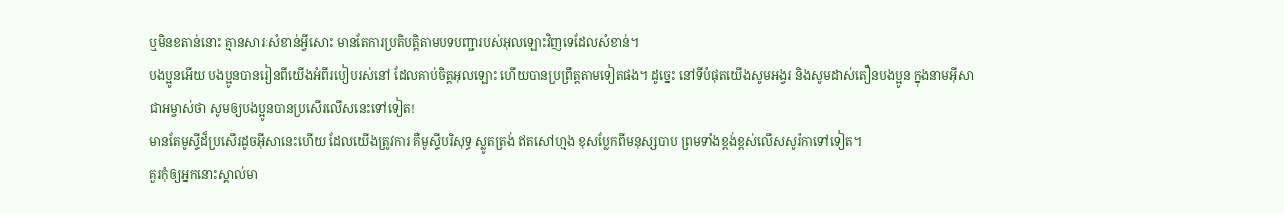ឬមិនខតាន់នោះ គ្មានសារៈសំខាន់អ្វីសោះ មានតែការប្រតិបត្ដិតាមបទបញ្ជារបស់អុលឡោះវិញទេដែលសំខាន់។
បងប្អូនអើយ បងប្អូនបានរៀនពីយើងអំពីរបៀបរស់នៅ ដែលគាប់ចិត្តអុលឡោះ ហើយបានប្រព្រឹត្ដតាមទៀតផង។ ដូច្នេះ នៅទីបំផុតយើងសូមអង្វរ និងសូមដាស់តឿនបងប្អូន ក្នុងនាមអ៊ីសាជាអម្ចាស់ថា សូមឲ្យបងប្អូនបានប្រសើរលើសនេះទៅទៀត!
មានតែមូស្ទីដ៏ប្រសើរដូចអ៊ីសានេះហើយ ដែលយើងត្រូវការ គឺមូស្ទីបរិសុទ្ធ ស្លូតត្រង់ ឥតសៅហ្មង ខុសប្លែកពីមនុស្សបាប ព្រមទាំងខ្ពង់ខ្ពស់លើសសូរ៉កាទៅទៀត។
គួរកុំឲ្យអ្នកនោះស្គាល់មា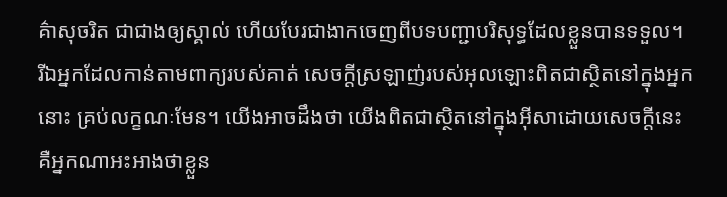គ៌ាសុចរិត ជាជាងឲ្យស្គាល់ ហើយបែរជាងាកចេញពីបទបញ្ជាបរិសុទ្ធដែលខ្លួនបានទទួល។
រីឯអ្នកដែលកាន់តាមពាក្យរបស់គាត់ សេចក្ដីស្រឡាញ់របស់អុលឡោះពិតជាស្ថិតនៅក្នុងអ្នកនោះ គ្រប់លក្ខណៈមែន។ យើងអាចដឹងថា យើងពិតជាស្ថិតនៅក្នុងអ៊ីសាដោយសេចក្ដីនេះ
គឺអ្នកណាអះអាងថាខ្លួន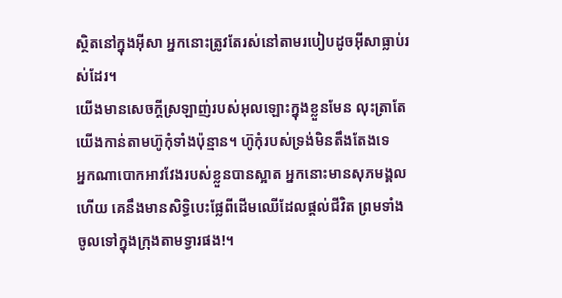ស្ថិតនៅក្នុងអ៊ីសា អ្នកនោះត្រូវតែរស់នៅតាមរបៀបដូចអ៊ីសាធ្លាប់រស់ដែរ។
យើងមានសេចក្ដីស្រឡាញ់របស់អុលឡោះក្នុងខ្លួនមែន លុះត្រាតែយើងកាន់តាមហ៊ូកុំទាំងប៉ុន្មាន។ ហ៊ូកុំរបស់ទ្រង់មិនតឹងតែងទេ
អ្នកណាបោកអាវវែងរបស់ខ្លួនបានស្អាត អ្នកនោះមានសុភមង្គលហើយ គេនឹងមានសិទ្ធិបេះផ្លែពីដើមឈើដែលផ្ដល់ជីវិត ព្រមទាំងចូលទៅក្នុងក្រុងតាមទ្វារផង!។